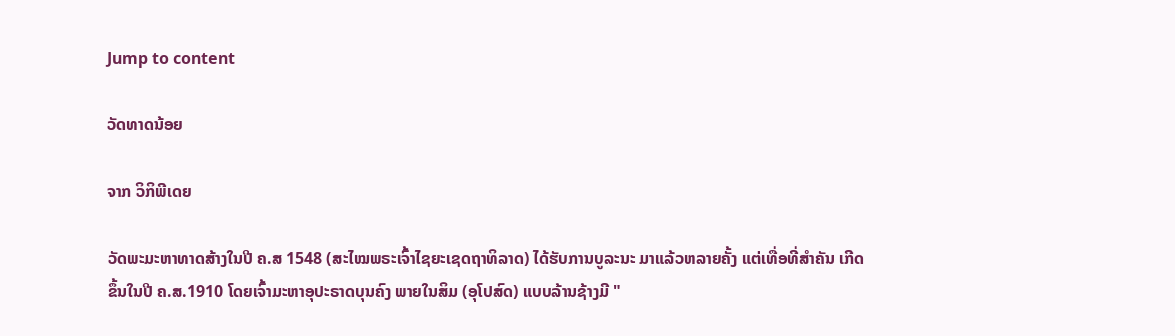Jump to content

ວັດທາດນ້ອຍ

ຈາກ ວິກິພີເດຍ

ວັດພະມະຫາທາດສ້າງໃນປີ ຄ.ສ 1548 (ສະໄໝພຣະເຈົ້າໄຊຍະເຊດຖາທິລາດ) ໄດ້ຮັບການບູລະນະ ມາແລ້ວຫລາຍຄັ້ງ ແຕ່ເທື່ອທີ່ສຳຄັນ ເກີດຂຶ້ນໃນປີ ຄ.ສ.1910 ໂດຍເຈົ້າມະຫາອຸປະຣາດບຸນຄົງ ພາຍໃນສິມ (ອຸໂປສົດ) ແບບລ້ານຊ້າງມີ "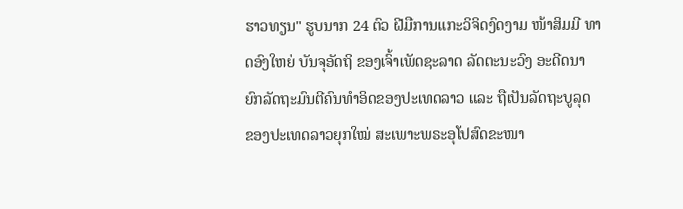ຮາວທຽນ" ຮູບນາກ 24 ຕົວ ຝີມືການແກະວິຈິດງົດງາມ ໜ້າສິມມີ ທາດອົງໃຫຍ່ ບັນຈຸອັດຖິ ຂອງເຈົ້າເພັດຊະລາດ ລັດຕະນະວົງ ອະດີດນາຍົກລັດຖະມົນຕີຄົນທຳອິດຂອງປະເທດລາວ ແລະ ຖືເປັນລັດຖະບູລຸດ ຂອງປະເທດລາວຍຸກໃໝ່ ສະເພາະພຣະອຸໂປສົດຂະໜາ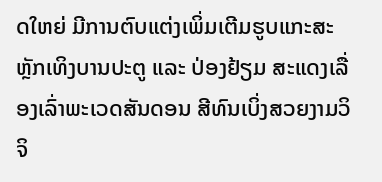ດໃຫຍ່ ມີການຕົບແຕ່ງເພິ່ມເຕີມຮູບແກະສະຫຼັກເທິງບານປະຕູ ແລະ ປ່ອງຢ້ຽມ ສະແດງເລື່ອງເລົ່າພະເວດສັນດອນ ສີທົນເບິ່ງສວຍງາມວິຈິ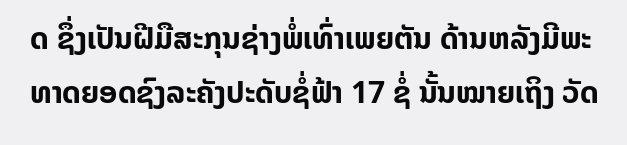ດ ຊຶ່ງເປັນຝີມືສະກຸນຊ່າງພໍ່ເທົ່າເພຍຕັນ ດ້ານຫລັງມີພະທາດຍອດຊົງລະຄັງປະດັບຊໍ່ຟ້າ 17 ຊໍ່ ນັ້ນໝາຍເຖິງ ວັດ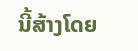ນີ້ສ້າງໂດຍ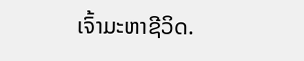ເຈົ້າມະຫາຊີວິດ.